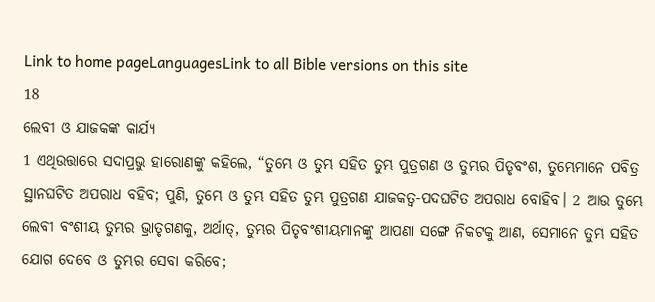Link to home pageLanguagesLink to all Bible versions on this site
18
ଲେବୀ ଓ ଯାଜକଙ୍କ କାର୍ଯ୍ୟ
1 ଏଥିଉତ୍ତାରେ ସଦାପ୍ରଭୁ ହାରୋଣଙ୍କୁ କହିଲେ, “ତୁମ୍ଭେ ଓ ତୁମ୍ଭ ସହିତ ତୁମ୍ଭ ପୁତ୍ରଗଣ ଓ ତୁମ୍ଭର ପିତୃବଂଶ, ତୁମ୍ଭେମାନେ ପବିତ୍ର ସ୍ଥାନଘଟିତ ଅପରାଧ ବହିବ; ପୁଣି, ତୁମ୍ଭେ ଓ ତୁମ୍ଭ ସହିତ ତୁମ୍ଭ ପୁତ୍ରଗଣ ଯାଜକତ୍ୱ-ପଦଘଟିତ ଅପରାଧ ବୋହିବ। 2 ଆଉ ତୁମ୍ଭେ ଲେବୀ ବଂଶୀୟ ତୁମ୍ଭର ଭ୍ରାତୃଗଣକୁ, ଅର୍ଥାତ୍‍, ତୁମ୍ଭର ପିତୃବଂଶୀୟମାନଙ୍କୁ ଆପଣା ସଙ୍ଗେ ନିକଟକୁ ଆଣ, ସେମାନେ ତୁମ୍ଭ ସହିତ ଯୋଗ ଦେବେ ଓ ତୁମ୍ଭର ସେବା କରିବେ;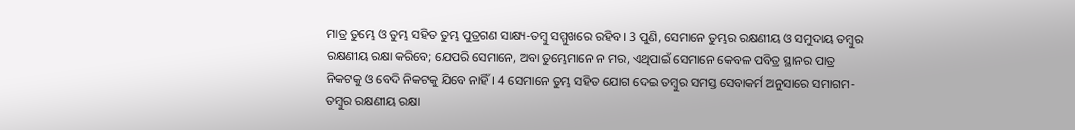ମାତ୍ର ତୁମ୍ଭେ ଓ ତୁମ୍ଭ ସହିତ ତୁମ୍ଭ ପୁତ୍ରଗଣ ସାକ୍ଷ୍ୟ-ତମ୍ବୁ ସମ୍ମୁଖରେ ରହିବ। 3 ପୁଣି, ସେମାନେ ତୁମ୍ଭର ରକ୍ଷଣୀୟ ଓ ସମୁଦାୟ ତମ୍ବୁର ରକ୍ଷଣୀୟ ରକ୍ଷା କରିବେ; ଯେପରି ସେମାନେ, ଅବା ତୁମ୍ଭେମାନେ ନ ମର, ଏଥିପାଇଁ ସେମାନେ କେବଳ ପବିତ୍ର ସ୍ଥାନର ପାତ୍ର ନିକଟକୁ ଓ ବେଦି ନିକଟକୁ ଯିବେ ନାହିଁ। 4 ସେମାନେ ତୁମ୍ଭ ସହିତ ଯୋଗ ଦେଇ ତମ୍ବୁର ସମସ୍ତ ସେବାକର୍ମ ଅନୁସାରେ ସମାଗମ-ତମ୍ବୁର ରକ୍ଷଣୀୟ ରକ୍ଷା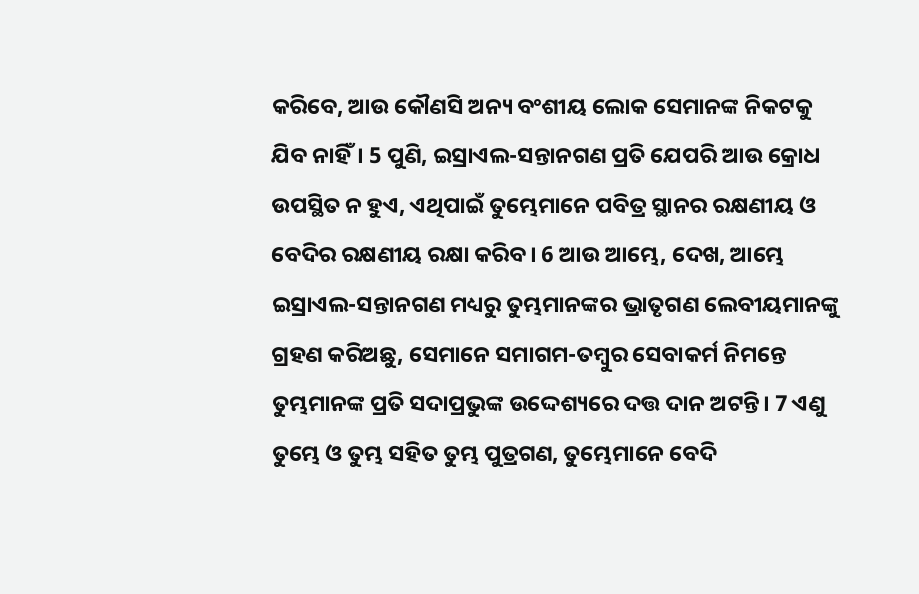କରିବେ, ଆଉ କୌଣସି ଅନ୍ୟ ବଂଶୀୟ ଲୋକ ସେମାନଙ୍କ ନିକଟକୁ ଯିବ ନାହିଁ। 5 ପୁଣି, ଇସ୍ରାଏଲ-ସନ୍ତାନଗଣ ପ୍ରତି ଯେପରି ଆଉ କ୍ରୋଧ ଉପସ୍ଥିତ ନ ହୁଏ, ଏଥିପାଇଁ ତୁମ୍ଭେମାନେ ପବିତ୍ର ସ୍ଥାନର ରକ୍ଷଣୀୟ ଓ ବେଦିର ରକ୍ଷଣୀୟ ରକ୍ଷା କରିବ। 6 ଆଉ ଆମ୍ଭେ, ଦେଖ, ଆମ୍ଭେ ଇସ୍ରାଏଲ-ସନ୍ତାନଗଣ ମଧ୍ୟରୁ ତୁମ୍ଭମାନଙ୍କର ଭ୍ରାତୃଗଣ ଲେବୀୟମାନଙ୍କୁ ଗ୍ରହଣ କରିଅଛୁ, ସେମାନେ ସମାଗମ-ତମ୍ବୁର ସେବାକର୍ମ ନିମନ୍ତେ ତୁମ୍ଭମାନଙ୍କ ପ୍ରତି ସଦାପ୍ରଭୁଙ୍କ ଉଦ୍ଦେଶ୍ୟରେ ଦତ୍ତ ଦାନ ଅଟନ୍ତି। 7 ଏଣୁ ତୁମ୍ଭେ ଓ ତୁମ୍ଭ ସହିତ ତୁମ୍ଭ ପୁତ୍ରଗଣ, ତୁମ୍ଭେମାନେ ବେଦି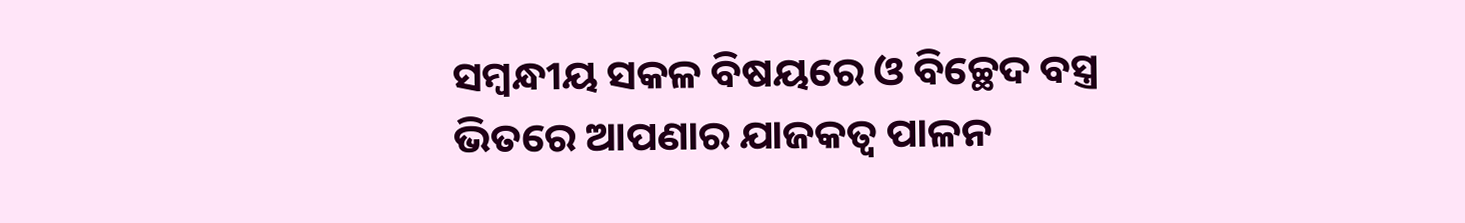ସମ୍ବନ୍ଧୀୟ ସକଳ ବିଷୟରେ ଓ ବିଚ୍ଛେଦ ବସ୍ତ୍ର ଭିତରେ ଆପଣାର ଯାଜକତ୍ୱ ପାଳନ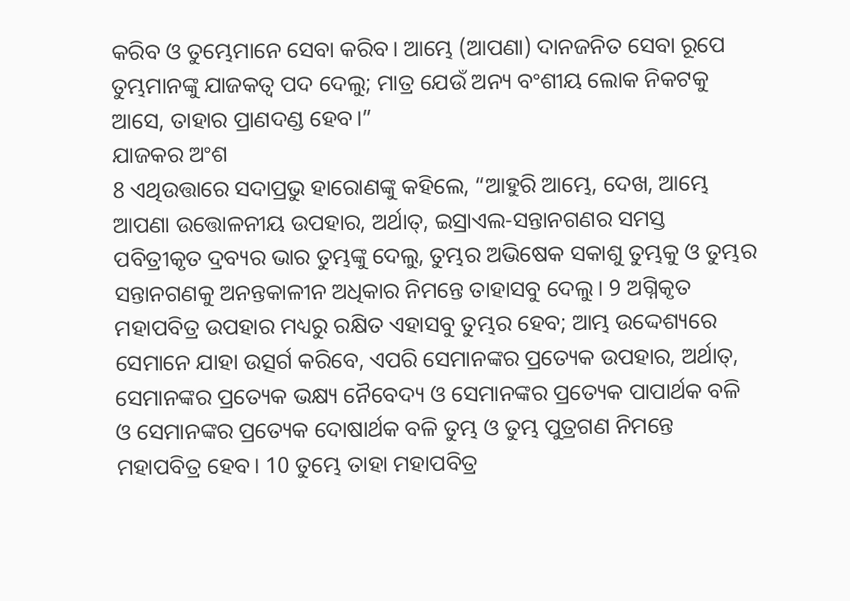କରିବ ଓ ତୁମ୍ଭେମାନେ ସେବା କରିବ। ଆମ୍ଭେ (ଆପଣା) ଦାନଜନିତ ସେବା ରୂପେ ତୁମ୍ଭମାନଙ୍କୁ ଯାଜକତ୍ୱ ପଦ ଦେଲୁ; ମାତ୍ର ଯେଉଁ ଅନ୍ୟ ବଂଶୀୟ ଲୋକ ନିକଟକୁ ଆସେ, ତାହାର ପ୍ରାଣଦଣ୍ଡ ହେବ।”
ଯାଜକର ଅଂଶ
8 ଏଥିଉତ୍ତାରେ ସଦାପ୍ରଭୁ ହାରୋଣଙ୍କୁ କହିଲେ, “ଆହୁରି ଆମ୍ଭେ, ଦେଖ, ଆମ୍ଭେ ଆପଣା ଉତ୍ତୋଳନୀୟ ଉପହାର, ଅର୍ଥାତ୍‍, ଇସ୍ରାଏଲ-ସନ୍ତାନଗଣର ସମସ୍ତ ପବିତ୍ରୀକୃତ ଦ୍ରବ୍ୟର ଭାର ତୁମ୍ଭଙ୍କୁ ଦେଲୁ, ତୁମ୍ଭର ଅଭିଷେକ ସକାଶୁ ତୁମ୍ଭକୁ ଓ ତୁମ୍ଭର ସନ୍ତାନଗଣକୁ ଅନନ୍ତକାଳୀନ ଅଧିକାର ନିମନ୍ତେ ତାହାସବୁ ଦେଲୁ। 9 ଅଗ୍ନିକୃତ ମହାପବିତ୍ର ଉପହାର ମଧ୍ୟରୁ ରକ୍ଷିତ ଏହାସବୁ ତୁମ୍ଭର ହେବ; ଆମ୍ଭ ଉଦ୍ଦେଶ୍ୟରେ ସେମାନେ ଯାହା ଉତ୍ସର୍ଗ କରିବେ, ଏପରି ସେମାନଙ୍କର ପ୍ରତ୍ୟେକ ଉପହାର, ଅର୍ଥାତ୍‍, ସେମାନଙ୍କର ପ୍ରତ୍ୟେକ ଭକ୍ଷ୍ୟ ନୈବେଦ୍ୟ ଓ ସେମାନଙ୍କର ପ୍ରତ୍ୟେକ ପାପାର୍ଥକ ବଳି ଓ ସେମାନଙ୍କର ପ୍ରତ୍ୟେକ ଦୋଷାର୍ଥକ ବଳି ତୁମ୍ଭ ଓ ତୁମ୍ଭ ପୁତ୍ରଗଣ ନିମନ୍ତେ ମହାପବିତ୍ର ହେବ। 10 ତୁମ୍ଭେ ତାହା ମହାପବିତ୍ର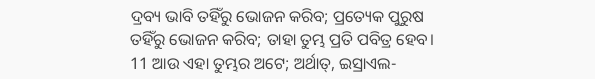ଦ୍ରବ୍ୟ ଭାବି ତହିଁରୁ ଭୋଜନ କରିବ; ପ୍ରତ୍ୟେକ ପୁରୁଷ ତହିଁରୁ ଭୋଜନ କରିବ; ତାହା ତୁମ୍ଭ ପ୍ରତି ପବିତ୍ର ହେବ। 11 ଆଉ ଏହା ତୁମ୍ଭର ଅଟେ; ଅର୍ଥାତ୍‍, ଇସ୍ରାଏଲ-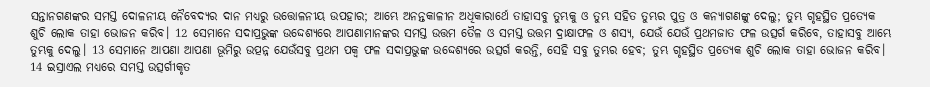ସନ୍ତାନଗଣଙ୍କର ସମସ୍ତ ଦୋଳନୀୟ ନୈବେଦ୍ୟର ଦାନ ମଧ୍ୟରୁ ଉତ୍ତୋଳନୀୟ ଉପହାର; ଆମ୍ଭେ ଅନନ୍ତକାଳୀନ ଅଧିକାରାର୍ଥେ ତାହାସବୁ ତୁମ୍ଭକୁ ଓ ତୁମ୍ଭ ସହିତ ତୁମ୍ଭର ପୁତ୍ର ଓ କନ୍ୟାଗଣଙ୍କୁ ଦେଲୁ; ତୁମ୍ଭ ଗୃହସ୍ଥିତ ପ୍ରତ୍ୟେକ ଶୁଚି ଲୋକ ତାହା ଭୋଜନ କରିବ। 12 ସେମାନେ ସଦାପ୍ରଭୁଙ୍କ ଉଦ୍ଦେଶ୍ୟରେ ଆପଣାମାନଙ୍କର ସମସ୍ତ ଉତ୍ତମ ତୈଳ ଓ ସମସ୍ତ ଉତ୍ତମ ଦ୍ରାକ୍ଷାଫଳ ଓ ଶସ୍ୟ, ଯେଉଁ ଯେଉଁ ପ୍ରଥମଜାତ ଫଳ ଉତ୍ସର୍ଗ କରିବେ, ତାହାସବୁ ଆମ୍ଭେ ତୁମ୍ଭକୁ ଦେଲୁ। 13 ସେମାନେ ଆପଣା ଆପଣା ଭୂମିରୁ ଉତ୍ପନ୍ନ ଯେଉଁସବୁ ପ୍ରଥମ ପକ୍ୱ ଫଳ ସଦାପ୍ରଭୁଙ୍କ ଉଦ୍ଦେଶ୍ୟରେ ଉତ୍ସର୍ଗ କରନ୍ତି, ସେହି ସବୁ ତୁମ୍ଭର ହେବ; ତୁମ୍ଭ ଗୃହସ୍ଥିତ ପ୍ରତ୍ୟେକ ଶୁଚି ଲୋକ ତାହା ଭୋଜନ କରିବ। 14 ଇସ୍ରାଏଲ ମଧ୍ୟରେ ସମସ୍ତ ଉତ୍ସର୍ଗୀକୃତ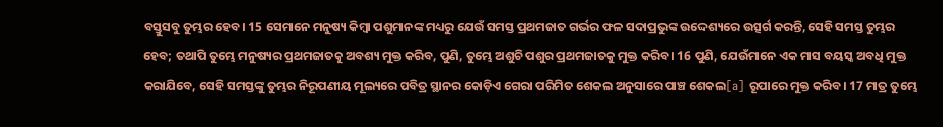ବସ୍ତୁସବୁ ତୁମ୍ଭର ହେବ। 15 ସେମାନେ ମନୁଷ୍ୟ କିମ୍ବା ପଶୁମାନଙ୍କ ମଧ୍ୟରୁ ଯେଉଁ ସମସ୍ତ ପ୍ରଥମଜାତ ଗର୍ଭର ଫଳ ସଦାପ୍ରଭୁଙ୍କ ଉଦ୍ଦେଶ୍ୟରେ ଉତ୍ସର୍ଗ କରନ୍ତି, ସେହି ସମସ୍ତ ତୁମ୍ଭର ହେବ; ତଥାପି ତୁମ୍ଭେ ମନୁଷ୍ୟର ପ୍ରଥମଜାତକୁ ଅବଶ୍ୟ ମୁକ୍ତ କରିବ, ପୁଣି, ତୁମ୍ଭେ ଅଶୁଚି ପଶୁର ପ୍ରଥମଜାତକୁ ମୁକ୍ତ କରିବ। 16 ପୁଣି, ଯେଉଁମାନେ ଏକ ମାସ ବୟସ୍କ ଅବଧି ମୁକ୍ତ କରାଯିବେ, ସେହି ସମସ୍ତଙ୍କୁ ତୁମ୍ଭର ନିରୂପଣୀୟ ମୂଲ୍ୟରେ ପବିତ୍ର ସ୍ଥାନର କୋଡ଼ିଏ ଗେରା ପରିମିତ ଶେକଲ ଅନୁସାରେ ପାଞ୍ଚ ଶେକଲ[a] ରୂପାରେ ମୁକ୍ତ କରିବ। 17 ମାତ୍ର ତୁମ୍ଭେ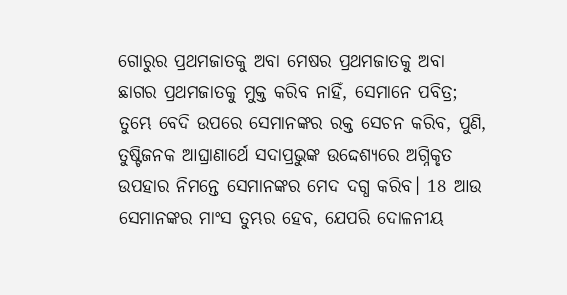ଗୋରୁର ପ୍ରଥମଜାତକୁ ଅବା ମେଷର ପ୍ରଥମଜାତକୁ ଅବା ଛାଗର ପ୍ରଥମଜାତକୁ ମୁକ୍ତ କରିବ ନାହିଁ, ସେମାନେ ପବିତ୍ର; ତୁମ୍ଭେ ବେଦି ଉପରେ ସେମାନଙ୍କର ରକ୍ତ ସେଚନ କରିବ, ପୁଣି, ତୁଷ୍ଟିଜନକ ଆଘ୍ରାଣାର୍ଥେ ସଦାପ୍ରଭୁଙ୍କ ଉଦ୍ଦେଶ୍ୟରେ ଅଗ୍ନିକୃତ ଉପହାର ନିମନ୍ତେ ସେମାନଙ୍କର ମେଦ ଦଗ୍ଧ କରିବ। 18 ଆଉ ସେମାନଙ୍କର ମାଂସ ତୁମ୍ଭର ହେବ, ଯେପରି ଦୋଳନୀୟ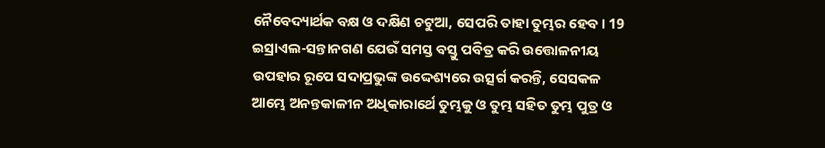ନୈବେଦ୍ୟାର୍ଥକ ବକ୍ଷ ଓ ଦକ୍ଷିଣ ଚଟୁଆ, ସେପରି ତାହା ତୁମ୍ଭର ହେବ। 19 ଇସ୍ରାଏଲ-ସନ୍ତାନଗଣ ଯେଉଁ ସମସ୍ତ ବସ୍ତୁ ପବିତ୍ର କରି ଉତ୍ତୋଳନୀୟ ଉପହାର ରୂପେ ସଦାପ୍ରଭୁଙ୍କ ଉଦ୍ଦେଶ୍ୟରେ ଉତ୍ସର୍ଗ କରନ୍ତି, ସେସକଳ ଆମ୍ଭେ ଅନନ୍ତକାଳୀନ ଅଧିକାରାର୍ଥେ ତୁମ୍ଭକୁ ଓ ତୁମ୍ଭ ସହିତ ତୁମ୍ଭ ପୁତ୍ର ଓ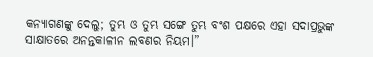କନ୍ୟାଗଣଙ୍କୁ ଦେଲୁ; ତୁମ୍ଭ ଓ ତୁମ୍ଭ ସଙ୍ଗେ ତୁମ୍ଭ ବଂଶ ପକ୍ଷରେ ଏହା ସଦାପ୍ରଭୁଙ୍କ ସାକ୍ଷାତରେ ଅନନ୍ତକାଳୀନ ଲବଣର ନିୟମ।”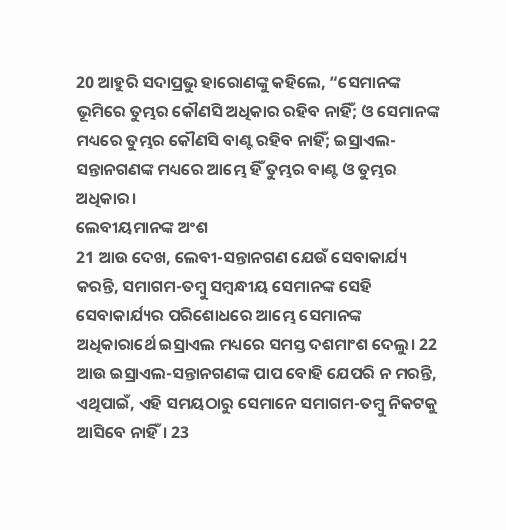20 ଆହୁରି ସଦାପ୍ରଭୁ ହାରୋଣଙ୍କୁ କହିଲେ, “ସେମାନଙ୍କ ଭୂମିରେ ତୁମ୍ଭର କୌଣସି ଅଧିକାର ରହିବ ନାହିଁ; ଓ ସେମାନଙ୍କ ମଧ୍ୟରେ ତୁମ୍ଭର କୌଣସି ବାଣ୍ଟ ରହିବ ନାହିଁ; ଇସ୍ରାଏଲ-ସନ୍ତାନଗଣଙ୍କ ମଧ୍ୟରେ ଆମ୍ଭେ ହିଁ ତୁମ୍ଭର ବାଣ୍ଟ ଓ ତୁମ୍ଭର ଅଧିକାର।
ଲେବୀୟମାନଙ୍କ ଅଂଶ
21 ଆଉ ଦେଖ, ଲେବୀ-ସନ୍ତାନଗଣ ଯେଉଁ ସେବାକାର୍ଯ୍ୟ କରନ୍ତି, ସମାଗମ-ତମ୍ବୁ ସମ୍ବନ୍ଧୀୟ ସେମାନଙ୍କ ସେହି ସେବାକାର୍ଯ୍ୟର ପରିଶୋଧରେ ଆମ୍ଭେ ସେମାନଙ୍କ ଅଧିକାରାର୍ଥେ ଇସ୍ରାଏଲ ମଧ୍ୟରେ ସମସ୍ତ ଦଶମାଂଶ ଦେଲୁ। 22 ଆଉ ଇସ୍ରାଏଲ-ସନ୍ତାନଗଣଙ୍କ ପାପ ବୋହି ଯେପରି ନ ମରନ୍ତି, ଏଥିପାଇଁ, ଏହି ସମୟଠାରୁ ସେମାନେ ସମାଗମ-ତମ୍ବୁ ନିକଟକୁ ଆସିବେ ନାହିଁ। 23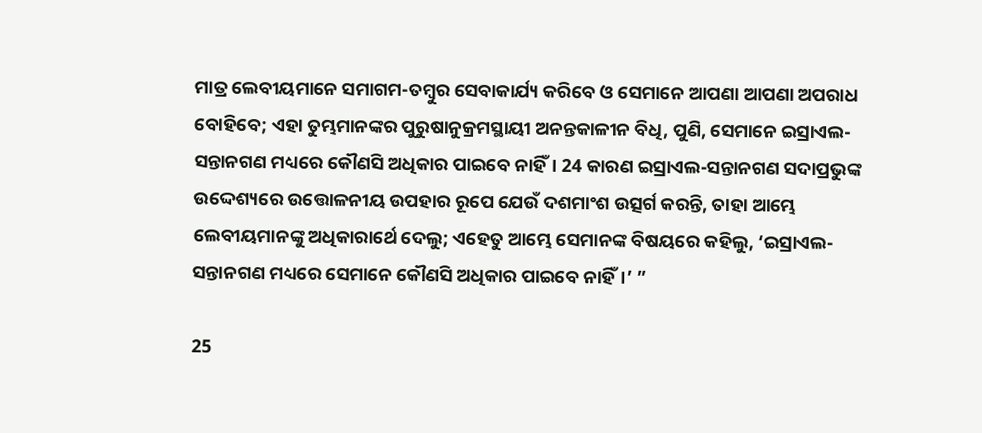ମାତ୍ର ଲେବୀୟମାନେ ସମାଗମ-ତମ୍ବୁର ସେବାକାର୍ଯ୍ୟ କରିବେ ଓ ସେମାନେ ଆପଣା ଆପଣା ଅପରାଧ ବୋହିବେ; ଏହା ତୁମ୍ଭମାନଙ୍କର ପୁରୁଷାନୁକ୍ରମସ୍ଥାୟୀ ଅନନ୍ତକାଳୀନ ବିଧି, ପୁଣି, ସେମାନେ ଇସ୍ରାଏଲ-ସନ୍ତାନଗଣ ମଧ୍ୟରେ କୌଣସି ଅଧିକାର ପାଇବେ ନାହିଁ। 24 କାରଣ ଇସ୍ରାଏଲ-ସନ୍ତାନଗଣ ସଦାପ୍ରଭୁଙ୍କ ଉଦ୍ଦେଶ୍ୟରେ ଉତ୍ତୋଳନୀୟ ଉପହାର ରୂପେ ଯେଉଁ ଦଶମାଂଶ ଉତ୍ସର୍ଗ କରନ୍ତି, ତାହା ଆମ୍ଭେ ଲେବୀୟମାନଙ୍କୁ ଅଧିକାରାର୍ଥେ ଦେଲୁ; ଏହେତୁ ଆମ୍ଭେ ସେମାନଙ୍କ ବିଷୟରେ କହିଲୁ, ‘ଇସ୍ରାଏଲ-ସନ୍ତାନଗଣ ମଧ୍ୟରେ ସେମାନେ କୌଣସି ଅଧିକାର ପାଇବେ ନାହିଁ।’ ”

25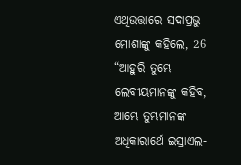ଏଥିଉତ୍ତାରେ ସଦାପ୍ରଭୁ ମୋଶାଙ୍କୁ କହିଲେ, 26 “ଆହୁରି ତୁମ୍ଭେ ଲେବୀୟମାନଙ୍କୁ କହିବ, ଆମ୍ଭେ ତୁମ୍ଭମାନଙ୍କ ଅଧିକାରାର୍ଥେ ଇସ୍ରାଏଲ-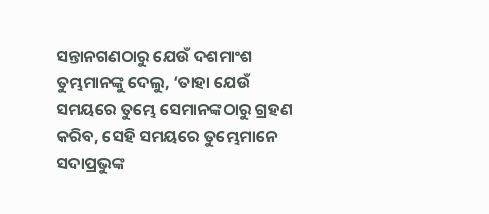ସନ୍ତାନଗଣଠାରୁ ଯେଉଁ ଦଶମାଂଶ ତୁମ୍ଭମାନଙ୍କୁ ଦେଲୁ, ‘ତାହା ଯେଉଁ ସମୟରେ ତୁମ୍ଭେ ସେମାନଙ୍କଠାରୁ ଗ୍ରହଣ କରିବ, ସେହି ସମୟରେ ତୁମ୍ଭେମାନେ ସଦାପ୍ରଭୁଙ୍କ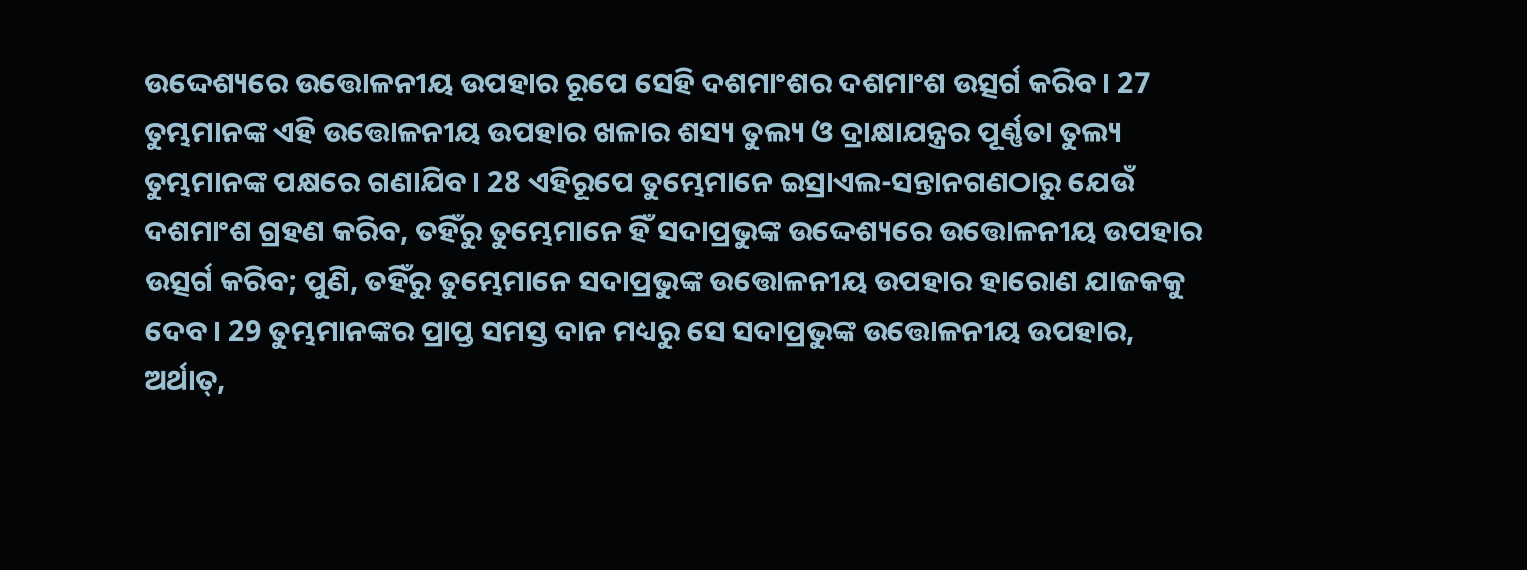ଉଦ୍ଦେଶ୍ୟରେ ଉତ୍ତୋଳନୀୟ ଉପହାର ରୂପେ ସେହି ଦଶମାଂଶର ଦଶମାଂଶ ଉତ୍ସର୍ଗ କରିବ। 27 ତୁମ୍ଭମାନଙ୍କ ଏହି ଉତ୍ତୋଳନୀୟ ଉପହାର ଖଳାର ଶସ୍ୟ ତୁଲ୍ୟ ଓ ଦ୍ରାକ୍ଷାଯନ୍ତ୍ରର ପୂର୍ଣ୍ଣତା ତୁଲ୍ୟ ତୁମ୍ଭମାନଙ୍କ ପକ୍ଷରେ ଗଣାଯିବ। 28 ଏହିରୂପେ ତୁମ୍ଭେମାନେ ଇସ୍ରାଏଲ-ସନ୍ତାନଗଣଠାରୁ ଯେଉଁ ଦଶମାଂଶ ଗ୍ରହଣ କରିବ, ତହିଁରୁ ତୁମ୍ଭେମାନେ ହିଁ ସଦାପ୍ରଭୁଙ୍କ ଉଦ୍ଦେଶ୍ୟରେ ଉତ୍ତୋଳନୀୟ ଉପହାର ଉତ୍ସର୍ଗ କରିବ; ପୁଣି, ତହିଁରୁ ତୁମ୍ଭେମାନେ ସଦାପ୍ରଭୁଙ୍କ ଉତ୍ତୋଳନୀୟ ଉପହାର ହାରୋଣ ଯାଜକକୁ ଦେବ। 29 ତୁମ୍ଭମାନଙ୍କର ପ୍ରାପ୍ତ ସମସ୍ତ ଦାନ ମଧ୍ୟରୁ ସେ ସଦାପ୍ରଭୁଙ୍କ ଉତ୍ତୋଳନୀୟ ଉପହାର, ଅର୍ଥାତ୍‍,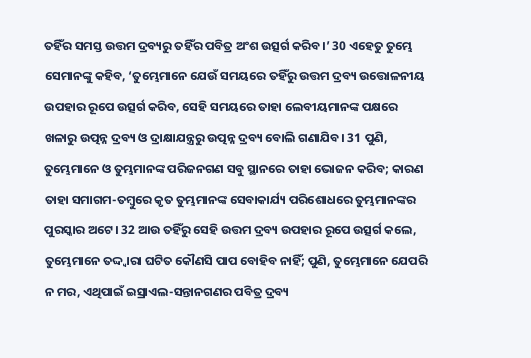ତହିଁର ସମସ୍ତ ଉତ୍ତମ ଦ୍ରବ୍ୟରୁ ତହିଁର ପବିତ୍ର ଅଂଶ ଉତ୍ସର୍ଗ କରିବ।’ 30 ଏହେତୁ ତୁମ୍ଭେ ସେମାନଙ୍କୁ କହିବ, ‘ତୁମ୍ଭେମାନେ ଯେଉଁ ସମୟରେ ତହିଁରୁ ଉତ୍ତମ ଦ୍ରବ୍ୟ ଉତ୍ତୋଳନୀୟ ଉପହାର ରୂପେ ଉତ୍ସର୍ଗ କରିବ, ସେହି ସମୟରେ ତାହା ଲେବୀୟମାନଙ୍କ ପକ୍ଷରେ ଖଳାରୁ ଉତ୍ପନ୍ନ ଦ୍ରବ୍ୟ ଓ ଦ୍ରାକ୍ଷାଯନ୍ତ୍ରରୁ ଉତ୍ପନ୍ନ ଦ୍ରବ୍ୟ ବୋଲି ଗଣାଯିବ। 31 ପୁଣି, ତୁମ୍ଭେମାନେ ଓ ତୁମ୍ଭମାନଙ୍କ ପରିଜନଗଣ ସବୁ ସ୍ଥାନରେ ତାହା ଭୋଜନ କରିବ; କାରଣ ତାହା ସମାଗମ-ତମ୍ବୁରେ କୃତ ତୁମ୍ଭମାନଙ୍କ ସେବାକାର୍ଯ୍ୟ ପରିଶୋଧରେ ତୁମ୍ଭମାନଙ୍କର ପୁରସ୍କାର ଅଟେ। 32 ଆଉ ତହିଁରୁ ସେହି ଉତ୍ତମ ଦ୍ରବ୍ୟ ଉପହାର ରୂପେ ଉତ୍ସର୍ଗ କଲେ, ତୁମ୍ଭେମାନେ ତଦ୍ଦ୍ୱାରା ଘଟିତ କୌଣସି ପାପ ବୋହିବ ନାହିଁ; ପୁଣି, ତୁମ୍ଭେମାନେ ଯେପରି ନ ମର, ଏଥିପାଇଁ ଇସ୍ରାଏଲ-ସନ୍ତାନଗଣର ପବିତ୍ର ଦ୍ରବ୍ୟ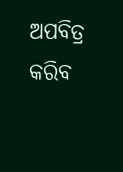ଅପବିତ୍ର କରିବ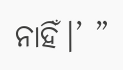ନାହିଁ।’ ”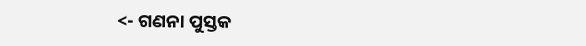<- ଗଣନା ପୁସ୍ତକ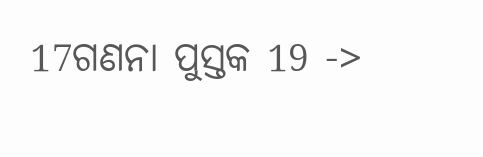17ଗଣନା ପୁସ୍ତକ 19 ->